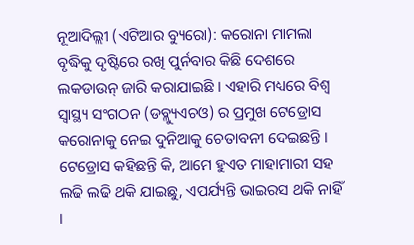ନୂଆଦିଲ୍ଲୀ (ଏଟିଆର ବ୍ୟୁରୋ): କରୋନା ମାମଲା ବୃଦ୍ଧିକୁ ଦୃଷ୍ଟିରେ ରଖି ପୁର୍ନବାର କିଛି ଦେଶରେ ଲକଡାଉନ୍ ଜାରି କରାଯାଇଛି । ଏହାରି ମଧ୍ୟରେ ବିଶ୍ୱ ସ୍ୱାସ୍ଥ୍ୟ ସଂଗଠନ (ଡବ୍ଲ୍ୟୁଏଚଓ) ର ପ୍ରମୁଖ ଟେଡ୍ରୋସ କରୋନାକୁ ନେଇ ଦୁନିଆକୁ ଚେତାବନୀ ଦେଇଛନ୍ତି । ଟେଡ୍ରୋସ କହିଛନ୍ତି କି, ଆମେ ହୁଏତ ମାହାମାରୀ ସହ ଲଢି ଲଢି ଥକି ଯାଇଛୁ, ଏପର୍ଯ୍ୟନ୍ତି ଭାଇରସ ଥକି ନାହିଁ ।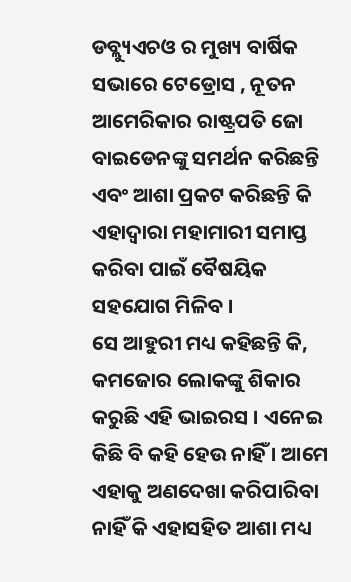ଡବ୍ଲ୍ୟୁଏଚଓ ର ମୁଖ୍ୟ ବାର୍ଷିକ ସଭାରେ ଟେଡ୍ରୋସ , ନୂତନ ଆମେରିକାର ରାଷ୍ଟ୍ରପତି ଜୋ ବାଇଡେନଙ୍କୁ ସମର୍ଥନ କରିଛନ୍ତି ଏବଂ ଆଶା ପ୍ରକଟ କରିଛନ୍ତି କି ଏହାଦ୍ୱାରା ମହାମାରୀ ସମାପ୍ତ କରିବା ପାଇଁ ବୈଷୟିକ ସହଯୋଗ ମିଳିବ ।
ସେ ଆହୁରୀ ମଧ୍ୟ କହିଛନ୍ତି କି, କମଜୋର ଲୋକଙ୍କୁ ଶିକାର କରୁଛି ଏହି ଭାଇରସ । ଏନେଇ କିଛି ବି କହି ହେଉ ନାହିଁ । ଆମେ ଏହାକୁ ଅଣଦେଖା କରିପାରିବା ନାହିଁ କି ଏହାସହିତ ଆଶା ମଧ୍ୟ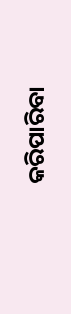କରିପାରିବା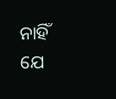ନାହିଁ ଯେ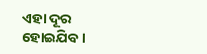ଏହା ଦୂର ହୋଇଯିବ ।